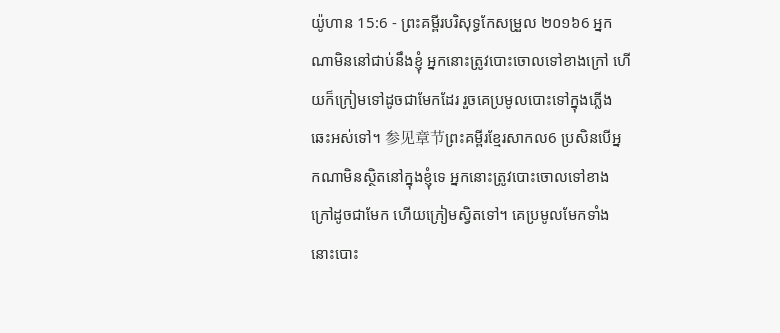យ៉ូហាន 15:6 - ព្រះគម្ពីរបរិសុទ្ធកែសម្រួល ២០១៦6 អ្នកណាមិននៅជាប់នឹងខ្ញុំ អ្នកនោះត្រូវបោះចោលទៅខាងក្រៅ ហើយក៏ក្រៀមទៅដូចជាមែកដែរ រួចគេប្រមូលបោះទៅក្នុងភ្លើងឆេះអស់ទៅ។ 参见章节ព្រះគម្ពីរខ្មែរសាកល6 ប្រសិនបើអ្នកណាមិនស្ថិតនៅក្នុងខ្ញុំទេ អ្នកនោះត្រូវបោះចោលទៅខាងក្រៅដូចជាមែក ហើយក្រៀមស្វិតទៅ។ គេប្រមូលមែកទាំងនោះបោះ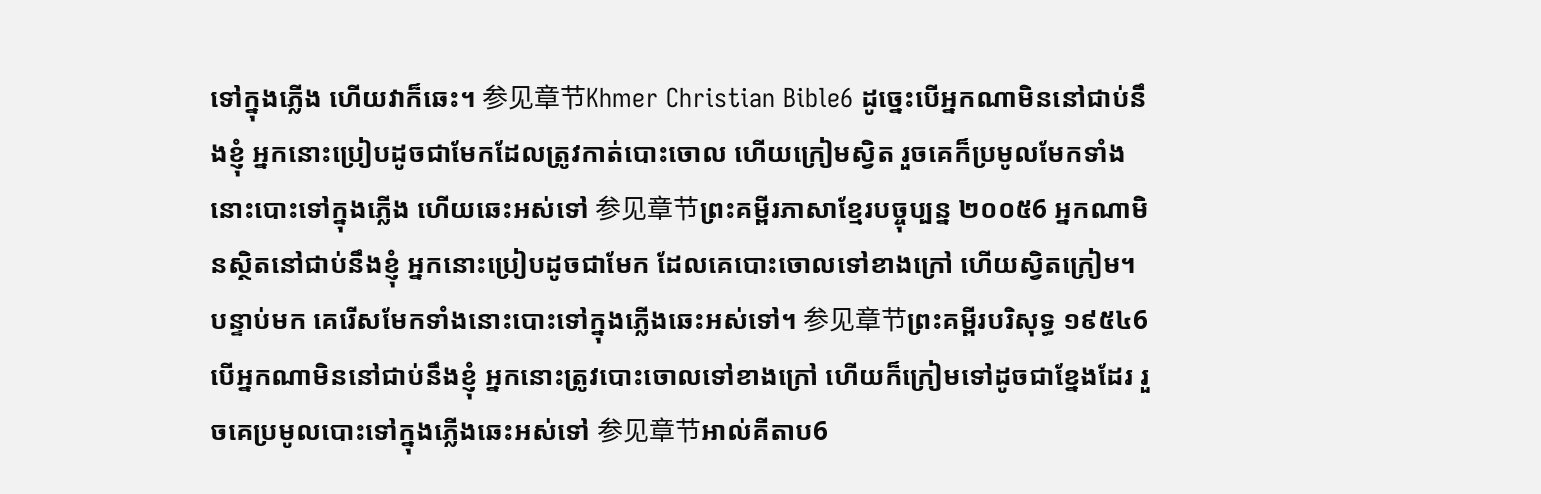ទៅក្នុងភ្លើង ហើយវាក៏ឆេះ។ 参见章节Khmer Christian Bible6 ដូច្នេះបើអ្នកណាមិននៅជាប់នឹងខ្ញុំ អ្នកនោះប្រៀបដូចជាមែកដែលត្រូវកាត់បោះចោល ហើយក្រៀមស្វិត រួចគេក៏ប្រមូលមែកទាំងនោះបោះទៅក្នុងភ្លើង ហើយឆេះអស់ទៅ 参见章节ព្រះគម្ពីរភាសាខ្មែរបច្ចុប្បន្ន ២០០៥6 អ្នកណាមិនស្ថិតនៅជាប់នឹងខ្ញុំ អ្នកនោះប្រៀបដូចជាមែក ដែលគេបោះចោលទៅខាងក្រៅ ហើយស្វិតក្រៀម។ បន្ទាប់មក គេរើសមែកទាំងនោះបោះទៅក្នុងភ្លើងឆេះអស់ទៅ។ 参见章节ព្រះគម្ពីរបរិសុទ្ធ ១៩៥៤6 បើអ្នកណាមិននៅជាប់នឹងខ្ញុំ អ្នកនោះត្រូវបោះចោលទៅខាងក្រៅ ហើយក៏ក្រៀមទៅដូចជាខ្នែងដែរ រួចគេប្រមូលបោះទៅក្នុងភ្លើងឆេះអស់ទៅ 参见章节អាល់គីតាប6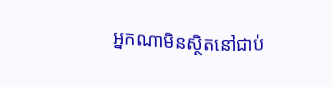អ្នកណាមិនស្ថិតនៅជាប់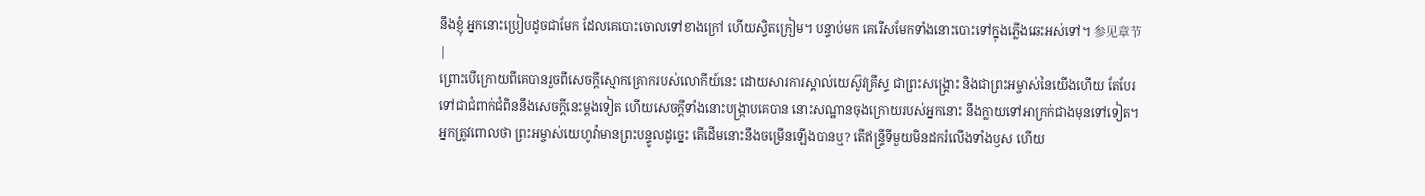នឹងខ្ញុំ អ្នកនោះប្រៀបដូចជាមែក ដែលគេបោះចោលទៅខាងក្រៅ ហើយស្វិតក្រៀម។ បន្ទាប់មក គេរើសមែកទាំងនោះបោះទៅក្នុងភ្លើងឆេះអស់ទៅ។ 参见章节 |
ព្រោះបើក្រោយពីគេបានរួចពីសេចក្ដីស្មោកគ្រោករបស់លោកីយ៍នេះ ដោយសារការស្គាល់យេស៊ូវគ្រីស្ទ ជាព្រះសង្គ្រោះ និងជាព្រះអម្ចាស់នៃយើងហើយ តែបែរទៅជាជំពាក់ជំពិននឹងសេចក្ដីនេះម្ដងទៀត ហើយសេចក្ដីទាំងនោះបង្រ្កាបគេបាន នោះសណ្ឋានចុងក្រោយរបស់អ្នកនោះ នឹងក្លាយទៅអាក្រក់ជាងមុនទៅទៀត។
អ្នកត្រូវពោលថា ព្រះអម្ចាស់យេហូវ៉ាមានព្រះបន្ទូលដូច្នេះ តើដើមនោះនឹងចម្រើនឡើងបានឬ? តើឥន្ទ្រីទីមួយមិនដករំលើងទាំងឫស ហើយ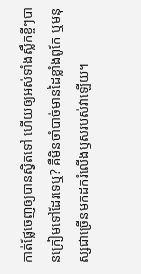កាត់ផ្លែចេញឲ្យបានស្វិតទៅ ហើយឲ្យអស់ទាំងស្លឹកខ្ចីៗបានក្រៀមទៅដែរទេឬ? គឺមិនចាំបាច់មានដៃខ្លាំងពូកែ ឬមនុស្សជាច្រើនមកដករំលើងឫសរបស់វាឡើយ។